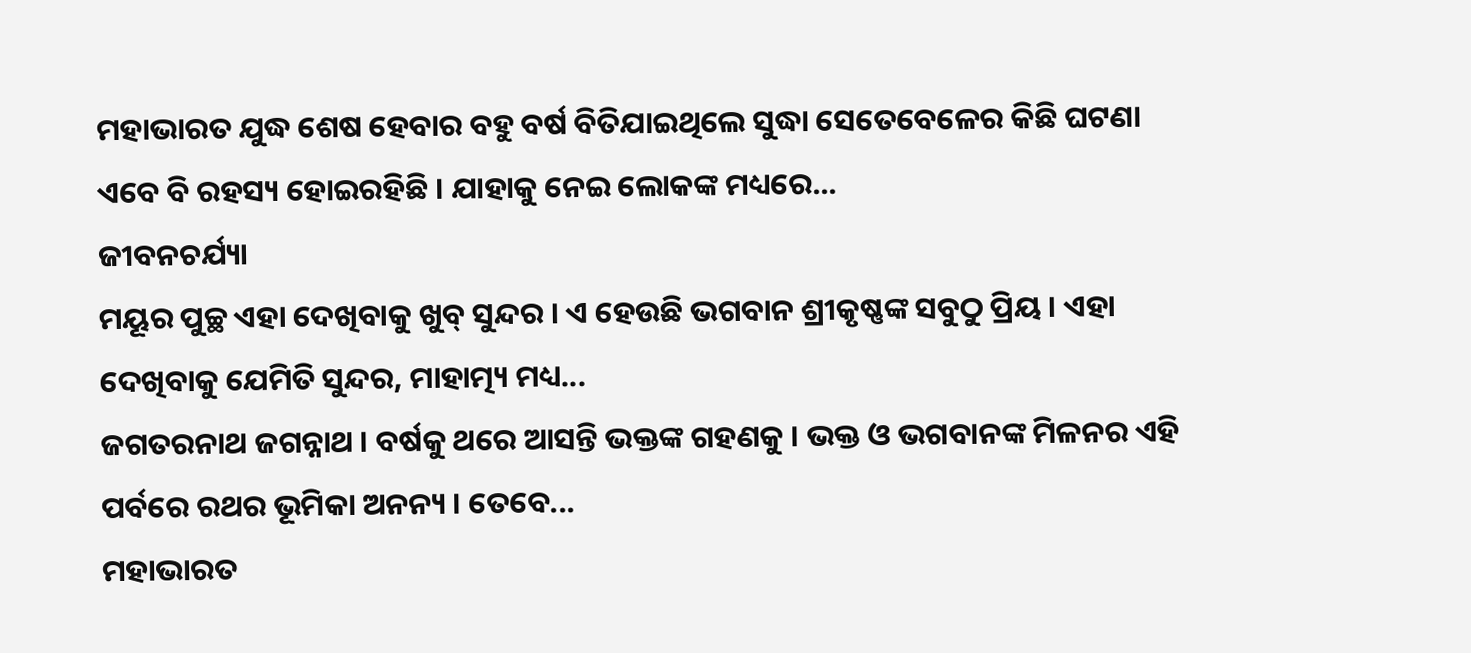ମହାଭାରତ ଯୁଦ୍ଧ ଶେଷ ହେବାର ବହୁ ବର୍ଷ ବିତିଯାଇଥିଲେ ସୁଦ୍ଧା ସେତେବେଳେର କିଛି ଘଟଣା ଏବେ ବି ରହସ୍ୟ ହୋଇରହିଛି । ଯାହାକୁ ନେଇ ଲୋକଙ୍କ ମଧ୍ୟରେ...
ଜୀବନଚର୍ଯ୍ୟା
ମୟୂର ପୁଚ୍ଛ ଏହା ଦେଖିବାକୁ ଖୁବ୍ ସୁନ୍ଦର । ଏ ହେଉଛି ଭଗବାନ ଶ୍ରୀକୃଷ୍ଣଙ୍କ ସବୁଠୁ ପ୍ରିୟ । ଏହା ଦେଖିବାକୁ ଯେମିତି ସୁନ୍ଦର, ମାହାତ୍ମ୍ୟ ମଧ୍ୟ...
ଜଗତରନାଥ ଜଗନ୍ନାଥ । ବର୍ଷକୁ ଥରେ ଆସନ୍ତି ଭକ୍ତଙ୍କ ଗହଣକୁ । ଭକ୍ତ ଓ ଭଗବାନଙ୍କ ମିଳନର ଏହି ପର୍ବରେ ରଥର ଭୂମିକା ଅନନ୍ୟ । ତେବେ...
ମହାଭାରତ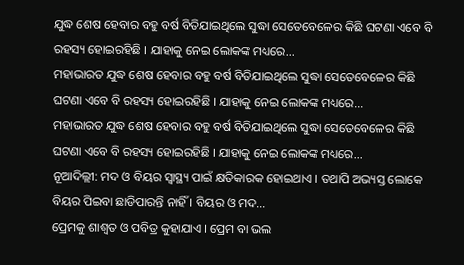ଯୁଦ୍ଧ ଶେଷ ହେବାର ବହୁ ବର୍ଷ ବିତିଯାଇଥିଲେ ସୁଦ୍ଧା ସେତେବେଳେର କିଛି ଘଟଣା ଏବେ ବି ରହସ୍ୟ ହୋଇରହିଛି । ଯାହାକୁ ନେଇ ଲୋକଙ୍କ ମଧ୍ୟରେ...
ମହାଭାରତ ଯୁଦ୍ଧ ଶେଷ ହେବାର ବହୁ ବର୍ଷ ବିତିଯାଇଥିଲେ ସୁଦ୍ଧା ସେତେବେଳେର କିଛି ଘଟଣା ଏବେ ବି ରହସ୍ୟ ହୋଇରହିଛି । ଯାହାକୁ ନେଇ ଲୋକଙ୍କ ମଧ୍ୟରେ...
ମହାଭାରତ ଯୁଦ୍ଧ ଶେଷ ହେବାର ବହୁ ବର୍ଷ ବିତିଯାଇଥିଲେ ସୁଦ୍ଧା ସେତେବେଳେର କିଛି ଘଟଣା ଏବେ ବି ରହସ୍ୟ ହୋଇରହିଛି । ଯାହାକୁ ନେଇ ଲୋକଙ୍କ ମଧ୍ୟରେ...
ନୂଆଦିଲ୍ଲୀ: ମଦ ଓ ବିୟର ସ୍ୱାସ୍ଥ୍ୟ ପାଇଁ କ୍ଷତିକାରକ ହୋଇଥାଏ । ତଥାପି ଅଭ୍ୟସ୍ତ ଲୋକେ ବିୟର ପିଇବା ଛାଡିପାରନ୍ତି ନାହିଁ । ବିୟର ଓ ମଦ...
ପ୍ରେମକୁ ଶାଶ୍ୱତ ଓ ପବିତ୍ର କୁହାଯାଏ । ପ୍ରେମ ବା ଭଲ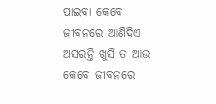ପାଇବା କେବେ ଜୀବନରେ ଆଣିଦିଏ ଅସରନ୍ତି ଖୁସି ତ ଆଉ କେବେ ଜୀବନରେ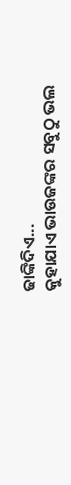ଢାଙ୍କିଦିଏ...
କୁହାଯାଏ ଭାଉଜଙ୍କର ସବୁଠୁ ଭଲ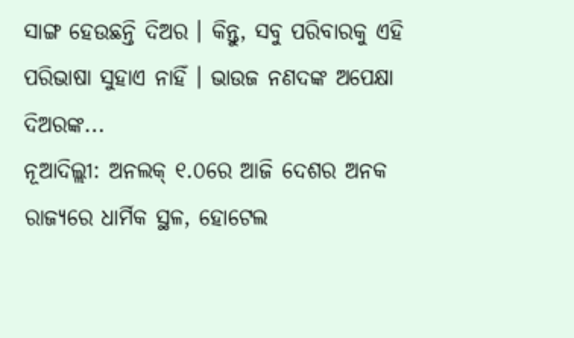ସାଙ୍ଗ ହେଉଛନ୍ତି ଦିଅର । କିନ୍ତୁ, ସବୁ ପରିବାରକୁ ଏହି ପରିଭାଷା ସୁହାଏ ନାହିଁ । ଭାଉଜ ନଣଦଙ୍କ ଅପେକ୍ଷା ଦିଅରଙ୍କ...
ନୂଆଦିଲ୍ଲୀ: ଅନଲକ୍ ୧.୦ରେ ଆଜି ଦେଶର ଅନକ ରାଜ୍ୟରେ ଧାର୍ମିକ ସ୍ଥଳ, ହୋଟେଲ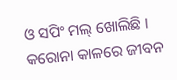ଓ ସପିଂ ମଲ୍ ଖୋଲିଛି । କରୋନା କାଳରେ ଜୀବନ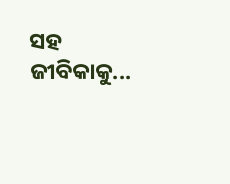ସହ ଜୀବିକାକୁ...